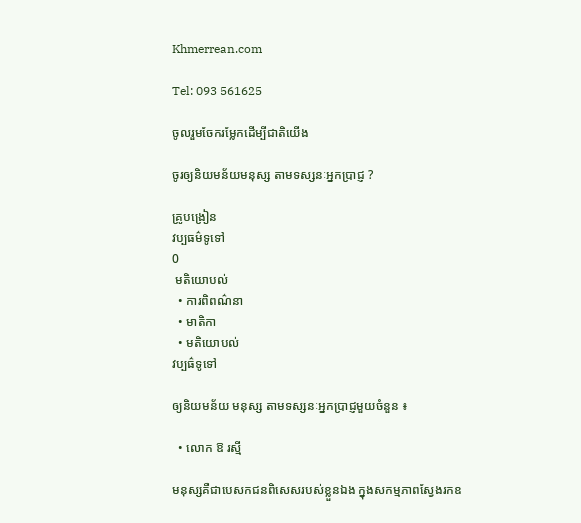Khmerrean.com

Tel: 093 561625

ចូលរួមចែករម្លែកដើម្បីជាតិយើង

ចូរឲ្យនិយមន័យមនុស្ស តាមទស្សនៈអ្នកប្រាជ្ញ ?

គ្រូបង្រៀន
វប្បធម៌ទូទៅ
0
 មតិយោបល់
  • ការពិពណ៌នា
  • មាតិកា
  • មតិយោបល់
វប្បធ៌ទូទៅ

ឲ្យនិយមន័យ មនុស្ស តាមទស្សនៈអ្នកប្រាជ្ញមួយចំនួន ៖

  • លោក ឱ រស្មី

មនុស្សគឺជាបេសកជនពិសេសរបស់ខ្លួនឯង ក្នុងសកម្មភាពស្វែងរកឧ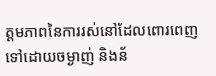ត្តមភាពនៃការរស់នៅដែលពោរពេញទៅដោយចម្ងាញ់ និងន័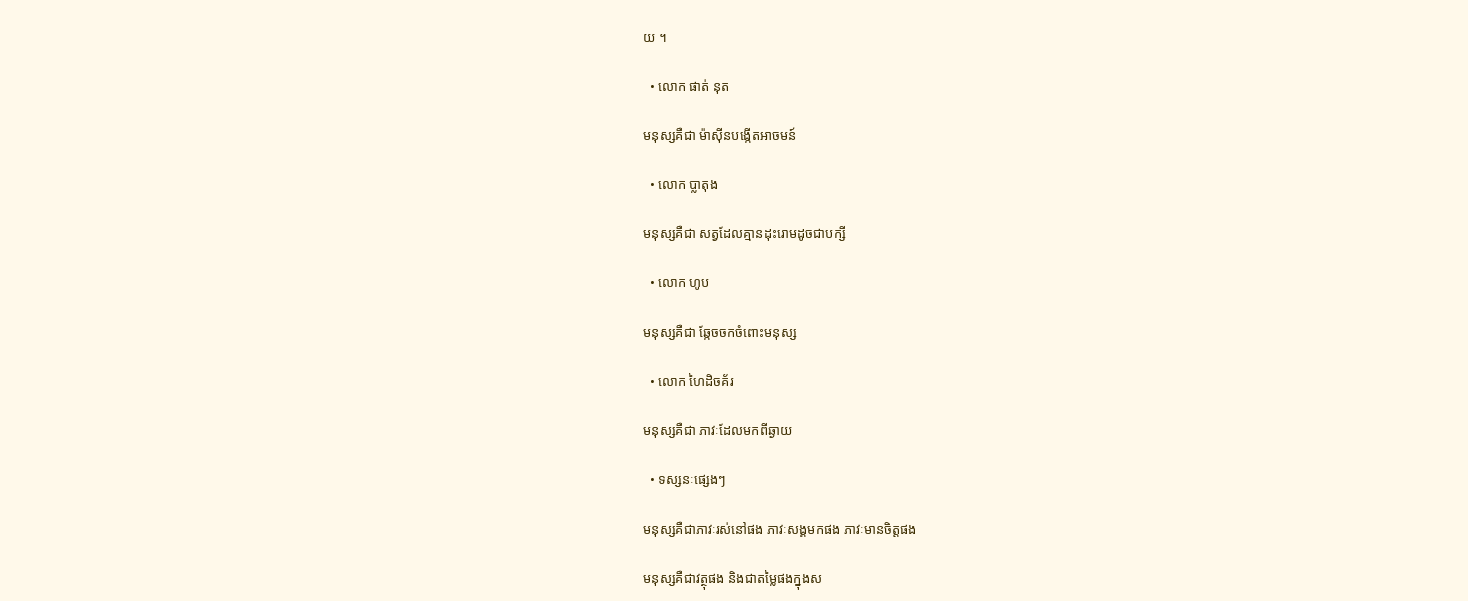យ ។

  • លោក ផាត់ នុត

មនុស្សគឺជា ម៉ាស៊ីនបង្កើតអាចមន៍

  • លោក ប្លាតុង

មនុស្សគឺជា សត្វដែលគ្មានដុះរោមដូចជាបក្សី

  • លោក ហូប

មនុស្សគឺជា ឆ្កែចចកចំពោះមនុស្ស

  • លោក ហៃដិចគ័រ

មនុស្សគឺជា ភាវៈដែលមកពីឆ្ងាយ

  • ទស្សនៈផ្សេងៗ

មនុស្សគឺជាភាវៈរស់នៅផង ភាវៈសង្គមកផង ភាវៈមានចិត្តផង

មនុស្សគឺជាវត្ថុផង និងជាតម្លៃផងក្នុងស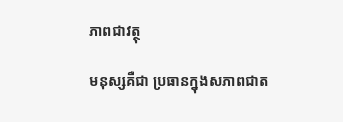ភាពជាវត្ថុ

មនុស្សគឺជា ប្រធានក្នុងសភាពជាត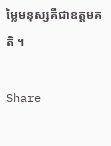ម្លៃមនុស្សគឺជាឧត្តមគតិ ។

Share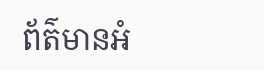ព័ត៌មានអំ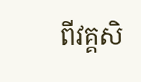ពីវគ្គសិ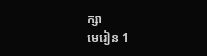ក្សា
មេរៀន 1